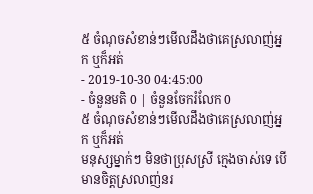៥ ចំណុចសំខាន់ៗមើលដឹងថាគេស្រលាញ់អ្នក ឬក៏អត់
- 2019-10-30 04:45:00
- ចំនួនមតិ 0 | ចំនួនចែករំលែក 0
៥ ចំណុចសំខាន់ៗមើលដឹងថាគេស្រលាញ់អ្នក ឬក៏អត់
មនុស្សម្នាក់ៗ មិនថាប្រុសស្រី ក្មេងចាស់ទេ បើមានចិត្តស្រលាញ់នរ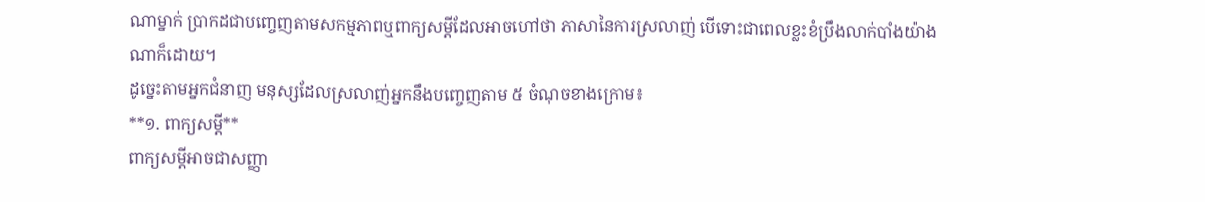ណាម្នាក់ ប្រាកដជាបញ្ចេញតាមសកម្មភាពឬពាក្យសម្តីដែលអាចហៅថា ភាសានៃការស្រលាញ់ បើទោះជាពេលខ្លះខំប្រឹងលាក់បាំងយ៉ាងណាក៏ដោយ។
ដូច្នេះតាមអ្នកជំនាញ មនុស្សដែលស្រលាញ់អ្នកនឹងបញ្ចេញតាម ៥ ចំណុចខាងក្រោម៖
**១. ពាក្យសម្តី**
ពាក្យសម្តីអាចជាសញ្ញា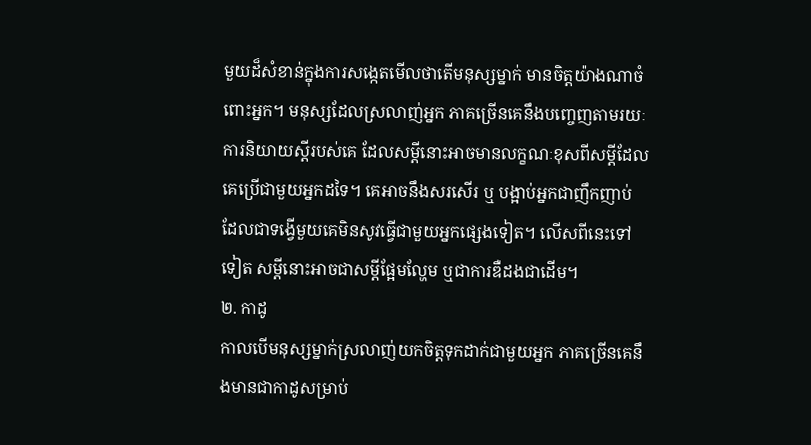មួយដ៏សំខាន់ក្នុងការសង្កេតមើលថាតើមនុស្សម្នាក់ មានចិត្តយ៉ាងណាចំពោះអ្នក។ មនុស្សដែលស្រលាញ់អ្នក ភាគច្រើនគេនឹងបញ្ចេញតាមរយៈការនិយាយស្តីរបស់គេ ដែលសម្តីនោះអាចមានលក្ខណៈខុសពីសម្តីដែលគេប្រើជាមួយអ្នកដទៃ។ គេអាចនឹងសរសើរ ឬ បង្អាប់អ្នកជាញឹកញាប់ ដែលជាទង្វើមួយគេមិនសូវធ្វើជាមួយអ្នកផ្សេងទៀត។ លើសពីនេះទៅទៀត សម្តីនោះអាចជាសម្តីផ្អែមល្ហែម ឬជាការឌឺដងជាដើម។
២. កាដូ
កាលបើមនុស្សម្នាក់ស្រលាញ់យកចិត្តទុកដាក់ជាមួយអ្នក ភាគច្រើនគេនឹងមានជាកាដូសម្រាប់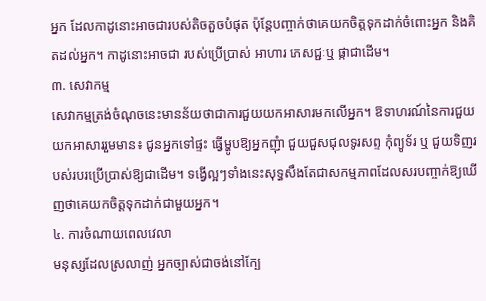អ្នក ដែលកាដូនោះអាចជារបស់តិចតួចបំផុត ប៉ុន្តែបញ្ចាក់ថាគេយកចិត្តទុកដាក់ចំពោះអ្នក និងគិតដល់អ្នក។ កាដូនោះអាចជា របស់ប្រើប្រាស់ អាហារ ភេសជ្ជៈឬ ផ្កាជាដើម។
៣. សេវាកម្ម
សេវាកម្មត្រង់ចំណុចនេះមានន័យថាជាការជួយយកអាសារមកលើអ្នក។ ឱទាហរណ៍នៃការជួយយកអាសាររួមមាន៖ ជូនអ្នកទៅផ្ទះ ធើ្វម្ហូបឱ្យអ្នកញុំា ជួយជួសជុលទូរសព្ទ កុំព្យូទ័រ ឬ ជួយទិញរបស់របរប្រើប្រាស់ឱ្យជាដើម។ ទង្វើល្អៗទាំងនេះសុទ្ធសឹងតែជាសកម្មភាពដែលសរបញ្ចាក់ឱ្យឃើញថាគេយកចិត្តទុកដាក់ជាមួយអ្នក។
៤. ការចំណាយពេលវេលា
មនុស្សដែលស្រលាញ់ អ្នកច្បាស់ជាចង់នៅក្បែ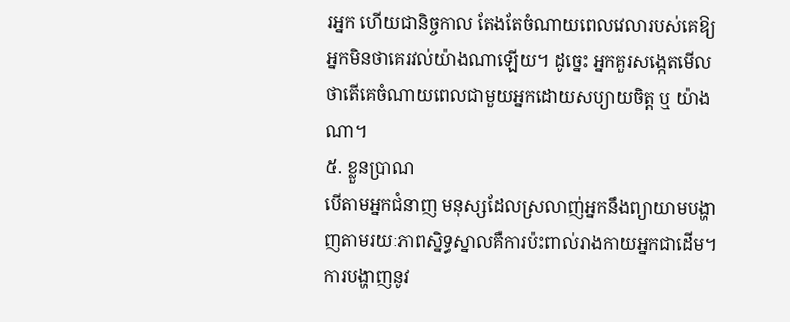រអ្នក ហើយជានិច្ចកាល តែងតែចំណាយពេលវេលារបស់គេឱ្យអ្នកមិនថាគេរវល់យ៉ាងណាឡើយ។ ដូច្នេះ អ្នកគួរសង្កេតមើលថាតើគេចំណាយពេលជាមួយអ្នកដោយសប្យាយចិត្ត ឬ យ៉ាងណា។
៥. ខ្លួនប្រាណ
បើតាមអ្នកជំនាញ មនុស្សដែលស្រលាញ់អ្នកនឹងព្យាយាមបង្ហាញតាមរយៈភាពស្និទ្ធស្នាលគឺការប៉ះពាល់រាងកាយអ្នកជាដើម។ ការបង្ហាញនូវ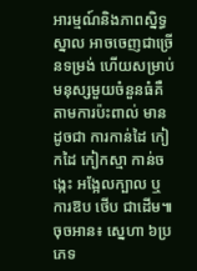អារម្មណ៍និងភាពស្និទ្ធស្នាល អាចចេញជាច្រើនទម្រង់ ហើយសម្រាប់មនុស្សមួយចំនួនធំគឺ តាមការប៉ះពាល់ មានដូចជា ការកាន់ដៃ កៀកដៃ កៀកស្មា កាន់ចង្កេះ អង្អែលក្បាល ឬ ការឱប ថើប ជាដើម៕
ចុចអាន៖ ស្នេហា ៦ប្រភេទ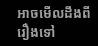អាចមើលដឹងពីរឿងទៅ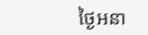ថ្ងៃអនា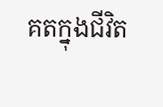គតក្នុងជីវិត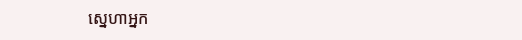ស្នេហាអ្នក